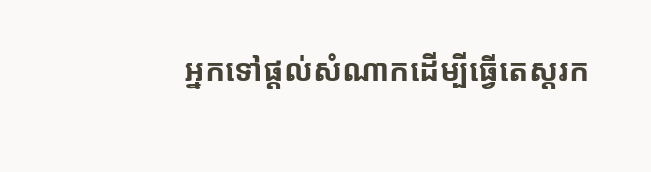អ្នកទៅផ្តល់សំណាកដើម្បីធ្វើតេស្តរក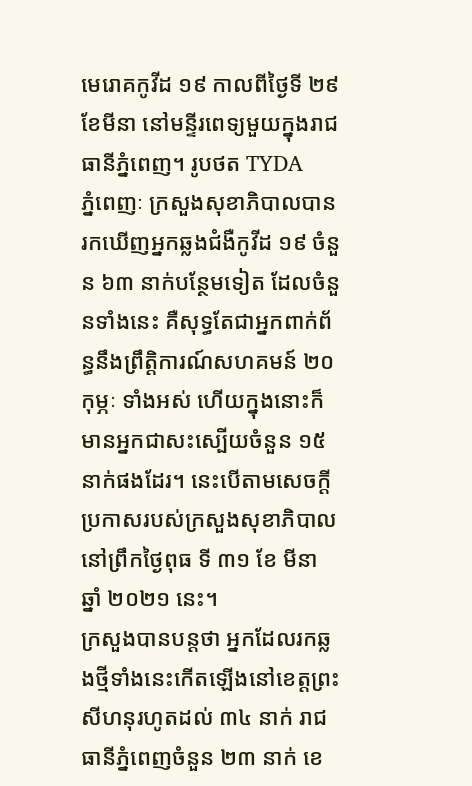មេរោគកូវីដ ១៩ កាលពីថ្ងៃទី ២៩ ខែមីនា នៅមន្ទីរពេទ្យមួយក្នុងរាជធានីភ្នំពេញ។ រូបថត TYDA
ភ្នំពេញៈ ក្រសួងសុខាភិបាលបានរកឃើញអ្នកឆ្លងជំងឺកូវីដ ១៩ ចំនួន ៦៣ នាក់បន្ថែមទៀត ដែលចំនួនទាំងនេះ គឺសុទ្ធតែជាអ្នកពាក់ព័ន្ធនឹងព្រឹត្តិការណ៍សហគមន៍ ២០ កុម្ភៈ ទាំងអស់ ហើយក្នុងនោះក៏មានអ្នកជាសះស្បើយចំនួន ១៥ នាក់ផងដែរ។ នេះបើតាមសេចក្តីប្រកាសរបស់ក្រសួងសុខាភិបាល នៅព្រឹកថ្ងៃពុធ ទី ៣១ ខែ មីនា ឆ្នាំ ២០២១ នេះ។
ក្រសួងបានបន្តថា អ្នកដែលរកឆ្លងថ្មីទាំងនេះកើតឡើងនៅខេត្តព្រះសីហនុរហូតដល់ ៣៤ នាក់ រាជធានីភ្នំពេញចំនួន ២៣ នាក់ ខេ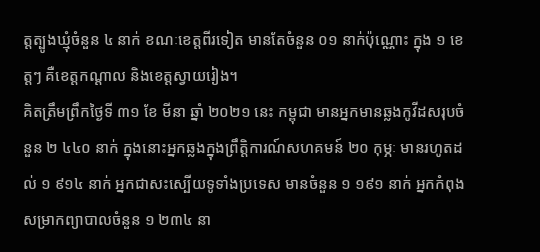ត្តត្បូងឃ្មុំចំនួន ៤ នាក់ ខណៈខេត្តពីរទៀត មានតែចំនួន ០១ នាក់ប៉ុណ្ណោះ ក្នុង ១ ខេត្តៗ គឺខេត្តកណ្តាល និងខេត្តស្វាយរៀង។
គិតត្រឹមព្រឹកថ្ងៃទី ៣១ ខែ មីនា ឆ្នាំ ២០២១ នេះ កម្ពុជា មានអ្នកមានឆ្លងកូវីដសរុបចំនួន ២ ៤៤០ នាក់ ក្នុងនោះអ្នកឆ្លងក្នុងព្រឹត្តិការណ៍សហគមន៍ ២០ កុម្ភៈ មានរហូតដល់ ១ ៩១៤ នាក់ អ្នកជាសះស្បើយទូទាំងប្រទេស មានចំនួន ១ ១៩១ នាក់ អ្នកកំពុងសម្រាកព្យាបាលចំនួន ១ ២៣៤ នា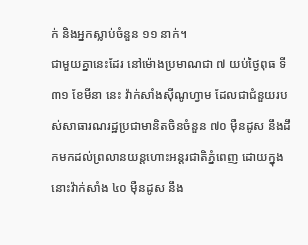ក់ និងអ្នកស្លាប់ចំនួន ១១ នាក់។
ជាមួយគ្នានេះដែរ នៅម៉ោងប្រមាណជា ៧ យប់ថ្ងៃពុធ ទី ៣១ ខែមីនា នេះ វ៉ាក់សាំងស៊ីណូហ្វាម ដែលជាជំនួយរបស់សាធារណរដ្ឋប្រជាមានិតចិនចំនួន ៧០ ម៉ឺនដូស នឹងដឹកមកដល់ព្រលានយន្តហោះអន្តរជាតិភ្នំពេញ ដោយក្នុងនោះវ៉ាក់សាំង ៤០ ម៉ឺនដូស នឹង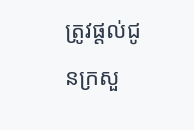ត្រូវផ្តល់ជូនក្រសួ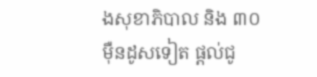ងសុខាភិបាល និង ៣០ ម៉ឺនដូសទៀត ផ្តល់ជូ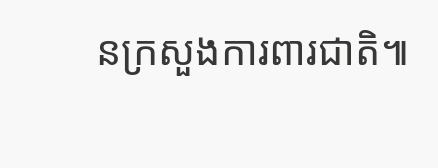នក្រសួងការពារជាតិ៕